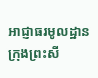អាជ្ញាធរមូលដ្ឋាន ក្រុងព្រះសី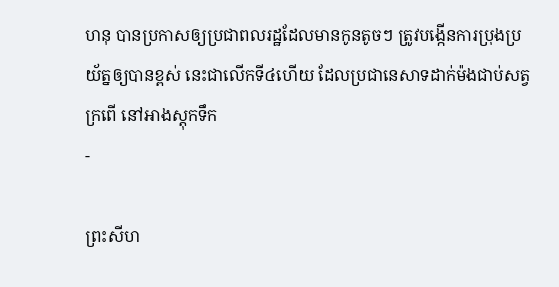ហនុ បានប្រកាសឲ្យប្រជាពលរដ្ឋដែលមានកូនតូចៗ ត្រូវបង្កើនការប្រុងប្រយ័ត្នឲ្យបានខ្ពស់ នេះជាលើកទី៤ហើយ ដែលប្រជានេសាទដាក់ម៉ងជាប់សត្វក្រពើ នៅអាងស្តុកទឹក
-

ព្រះសីហ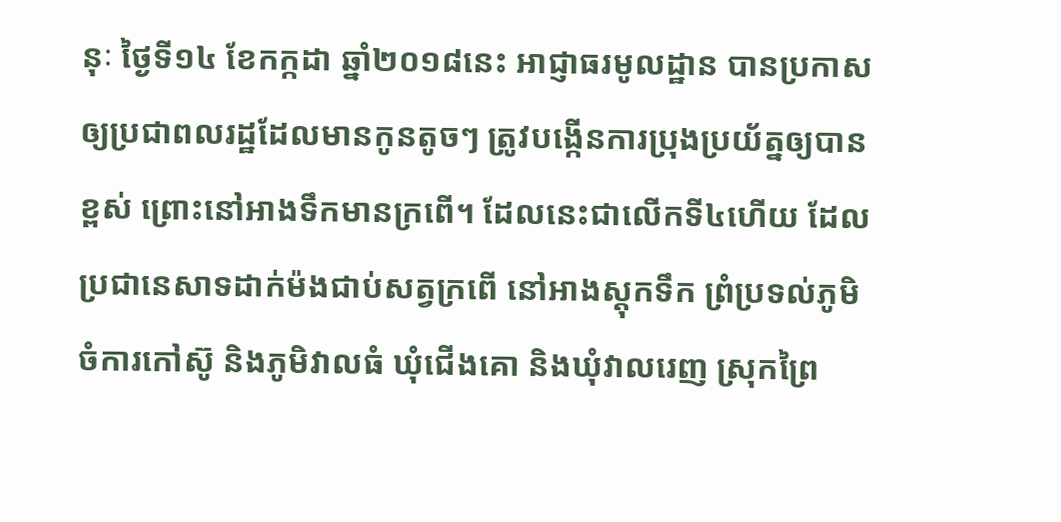នុៈ ថ្ងៃទី១៤ ខែកក្កដា ឆ្នាំ២០១៨នេះ អាជ្ញាធរមូលដ្ឋាន បានប្រកាសឲ្យប្រជាពលរដ្ឋដែលមានកូនតូចៗ ត្រូវបង្កើនការប្រុងប្រយ័ត្នឲ្យបានខ្ពស់ ព្រោះនៅអាងទឹកមានក្រពើ។ ដែលនេះជាលើកទី៤ហើយ ដែលប្រជានេសាទដាក់ម៉ងជាប់សត្វក្រពើ នៅអាងស្តុកទឹក ព្រំប្រទល់ភូមិចំការកៅស៊ូ និងភូមិវាលធំ ឃុំជើងគោ និងឃុំវាលរេញ ស្រុកព្រៃ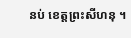នប់ ខេត្តព្រះសីហនុ ។